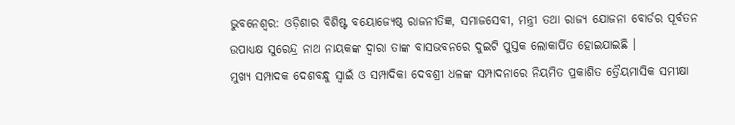ଭୁବନେଶ୍ୱର: ଓଡ଼ିଶାର ବିଶିଷ୍ଟ ବୟୋଜ୍ୟେଷ୍ଠ ରାଜନୀତିଜ୍ଞ, ସମାଜସେବୀ, ମନ୍ତ୍ରୀ ତଥା ରାଜ୍ୟ ଯୋଜନା ବୋର୍ଡର ପୂର୍ବତନ ଉପାଧ୍ୟକ୍ଷ ସୁରେନ୍ଦ୍ର ନାଥ ନାୟକଙ୍କ ଦ୍ୱାରା ତାଙ୍କ ବାସଭବନରେ ଦୁଇଟି ପୁସ୍ତକ ଲୋକାର୍ପିତ ହୋଇଯାଇଛି ।
ମୁଖ୍ୟ ସମ୍ପାଦକ ଦେଶବନ୍ଧୁ ସ୍ୱାଇଁ ଓ ସମ୍ପାଦିକା ଦେବଶ୍ରୀ ଧଳଙ୍କ ସମ୍ପାଦନାରେ ନିୟମିତ ପ୍ରକାଶିତ ତ୍ରୈୟମାସିକ ସମୀକ୍ଷା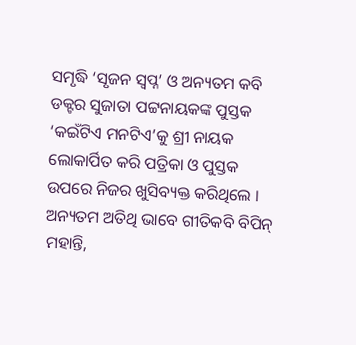ସମୃଦ୍ଧି ‘ସୃଜନ ସ୍ୱପ୍ନ’ ଓ ଅନ୍ୟତମ କବି ଡକ୍ଟର ସୁଜାତା ପଟ୍ଟନାୟକଙ୍କ ପୁସ୍ତକ ‘କଇଁଟିଏ ମନଟିଏ’କୁ ଶ୍ରୀ ନାୟକ ଲୋକାର୍ପିତ କରି ପତ୍ରିକା ଓ ପୁସ୍ତକ ଉପରେ ନିଜର ଖୁସିବ୍ୟକ୍ତ କରିଥିଲେ ।
ଅନ୍ୟତମ ଅତିଥି ଭାବେ ଗୀତିକବି ବିପିନ୍ ମହାନ୍ତି,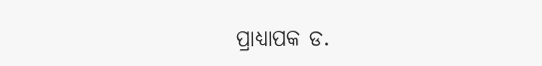ପ୍ରାଧ୍ୟାପକ ଡ.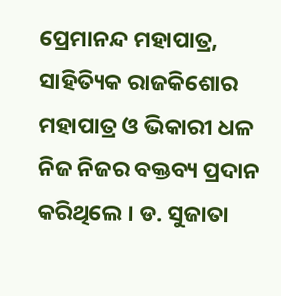ପ୍ରେମାନନ୍ଦ ମହାପାତ୍ର, ସାହିତ୍ୟିକ ରାଜକିଶୋର ମହାପାତ୍ର ଓ ଭିକାରୀ ଧଳ ନିଜ ନିଜର ବକ୍ତବ୍ୟ ପ୍ରଦାନ କରିଥିଲେ । ଡ. ସୁଜାତା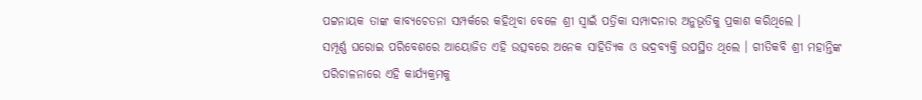ପଟ୍ଟନାୟକ ତାଙ୍କ କାବ୍ୟଚେତନା ସମ୍ପର୍କରେ କହିଥିବା ବେଳେ ଶ୍ରୀ ସ୍ୱାଇଁ ପତ୍ରିକା ସମ୍ପାଦନାର ଅନୁଭୂତିକୁ ପ୍ରକାଶ କରିଥିଲେ ।
ସମ୍ପୂର୍ଣ୍ଣ ଘରୋଇ ପରିବେଶରେ ଆୟୋଜିତ ଏହି ଉତ୍ସବରେ ଅନେକ ସାହିତ୍ୟିକ ଓ ଭଦ୍ରବ୍ୟକ୍ତି ଉପସ୍ଥିତ ଥିଲେ । ଗୀତିକବି ଶ୍ରୀ ମହାନ୍ତିଙ୍କ ପରିଚାଳନାରେ ଏହି କାର୍ଯ୍ୟକ୍ରମକୁ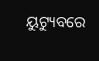ୟୁଟ୍ୟୁବରେ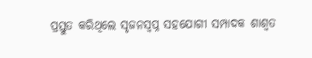ପ୍ରସ୍ତୁତ କରିଥିଲେ ସୃଜନସ୍ୱପ୍ନ ସହଯୋଗୀ ସମ୍ପାଦକ ଶାଶ୍ୱତ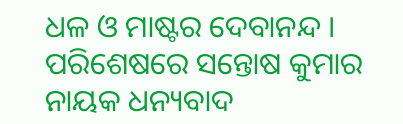ଧଳ ଓ ମାଷ୍ଟର ଦେବାନନ୍ଦ । ପରିଶେଷରେ ସନ୍ତୋଷ କୁମାର ନାୟକ ଧନ୍ୟବାଦ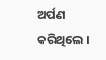ଅର୍ପଣ କରିଥିଲେ ।